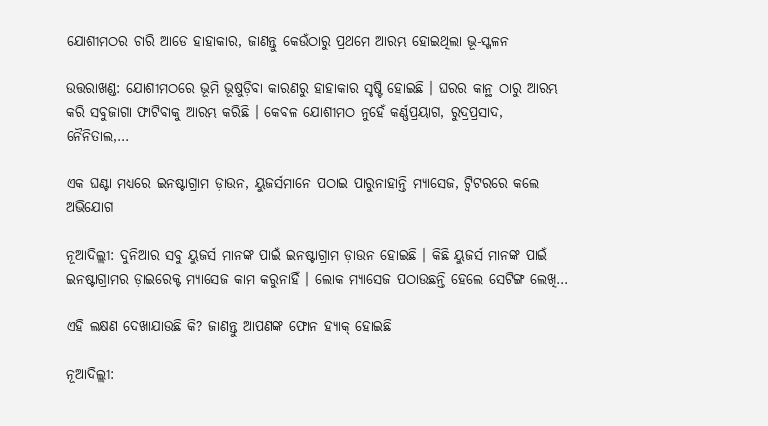ଯୋଶୀମଠର ଚାରି ଆଡେ ହାହାକାର, ଜାଣନ୍ତୁ କେଉଁଠାରୁ ପ୍ରଥମେ ଆରମ୍ଭ ହୋଇଥିଲା ଭୂ-ସ୍ଖଳନ

ଉତ୍ତରାଖଣ୍ଡ: ଯୋଶୀମଠରେ ଭୂମି ଭୂଷୁଡ଼ିବା କାରଣରୁ ହାହାକାର ସୃଷ୍ଟି ହୋଇଛି । ଘରର କାନ୍ଥ ଠାରୁ ଆରମ୍ଭ କରି ସବୁଜାଗା ଫାଟିବାକୁ ଆରମ୍ଭ କରିଛି । କେବଳ ଯୋଶୀମଠ ନୁହେଁ କର୍ଣ୍ଣପ୍ରୟାଗ, ରୁଦ୍ରପ୍ରସାଦ, ନୈନିତାଲ,…

ଏକ ଘଣ୍ଟା ମଧ୍ୟରେ ଇନଷ୍ଟାଗ୍ରାମ ଡ଼ାଉନ, ୟୁଜର୍ସମାନେ ପଠାଇ ପାରୁନାହାନ୍ତି ମ୍ୟାସେଜ, ଟ୍ୱିଟରରେ କଲେ ଅଭିଯୋଗ

ନୂଆଦିଲ୍ଲୀ: ଦୁନିଆର ସବୁ ୟୁଜର୍ସ ମାନଙ୍କ ପାଇଁ ଇନଷ୍ଟାଗ୍ରାମ ଡ଼ାଉନ ହୋଇଛି । କିଛି ୟୁଜର୍ସ ମାନଙ୍କ ପାଇଁ ଇନଷ୍ଟାଗ୍ରାମର ଡ଼ାଇରେକ୍ଟ ମ୍ୟାସେଜ କାମ କରୁନାହିଁ । ଲୋକ ମ୍ୟାସେଜ ପଠାଉଛନ୍ତି ହେଲେ ସେଟିଙ୍ଗ ଲେଖି…

ଏହି ଲକ୍ଷଣ ଦେଖାଯାଉଛି କି? ଜାଣନ୍ତୁ ଆପଣଙ୍କ ଫୋନ ହ୍ୟାକ୍ ହୋଇଛି

ନୂଆଦିଲ୍ଲୀ: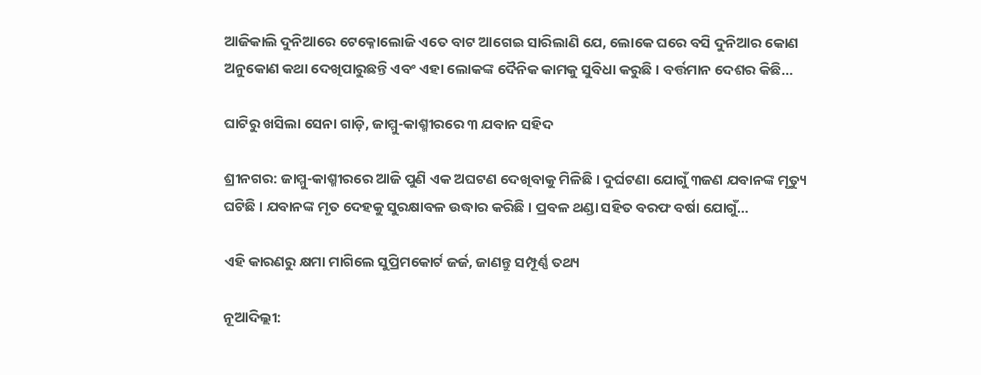ଆଜିକାଲି ଦୁନିଆରେ ଟେକ୍ନୋଲୋଜି ଏତେ ବାଟ ଆଗେଇ ସାରିଲାଣି ଯେ, ଲୋକେ ଘରେ ବସି ଦୁନିଆର କୋଣ ଅନୁକୋଣ କଥା ଦେଖିପାରୁଛନ୍ତି ଏବଂ ଏହା ଲୋକଙ୍କ ଦୈନିକ କାମକୁ ସୁବିଧା କରୁଛି । ବର୍ତ୍ତମାନ ଦେଶର କିଛି…

ଘାଟିରୁ ଖସିଲା ସେନା ଗାଡ଼ି, ଜାମ୍ମୁ-କାଶ୍ମୀରରେ ୩ ଯବାନ ସହିଦ

ଶ୍ରୀନଗର: ଜାମ୍ମୁ-କାଶ୍ମୀରରେ ଆଜି ପୁଣି ଏକ ଅଘଟଣ ଦେଖିବାକୁ ମିଳିଛି । ଦୁର୍ଘଟଣା ଯୋଗୁଁ ୩ଜଣ ଯବାନଙ୍କ ମୃତ୍ୟୁ ଘଟିଛି । ଯବାନଙ୍କ ମୃତ ଦେହକୁ ସୁରକ୍ଷାବଳ ଉଦ୍ଧାର କରିଛି । ପ୍ରବଳ ଥଣ୍ଡା ସହିତ ବରଫ ବର୍ଷା ଯୋଗୁଁ…

ଏହି କାରଣରୁ କ୍ଷମା ମାଗିଲେ ସୁପ୍ରିମକୋର୍ଟ ଜର୍ଜ, ଜାଣନ୍ତୁ ସମ୍ପୂର୍ଣ୍ଣ ତଥ୍ୟ

ନୂଆଦିଲ୍ଲୀ: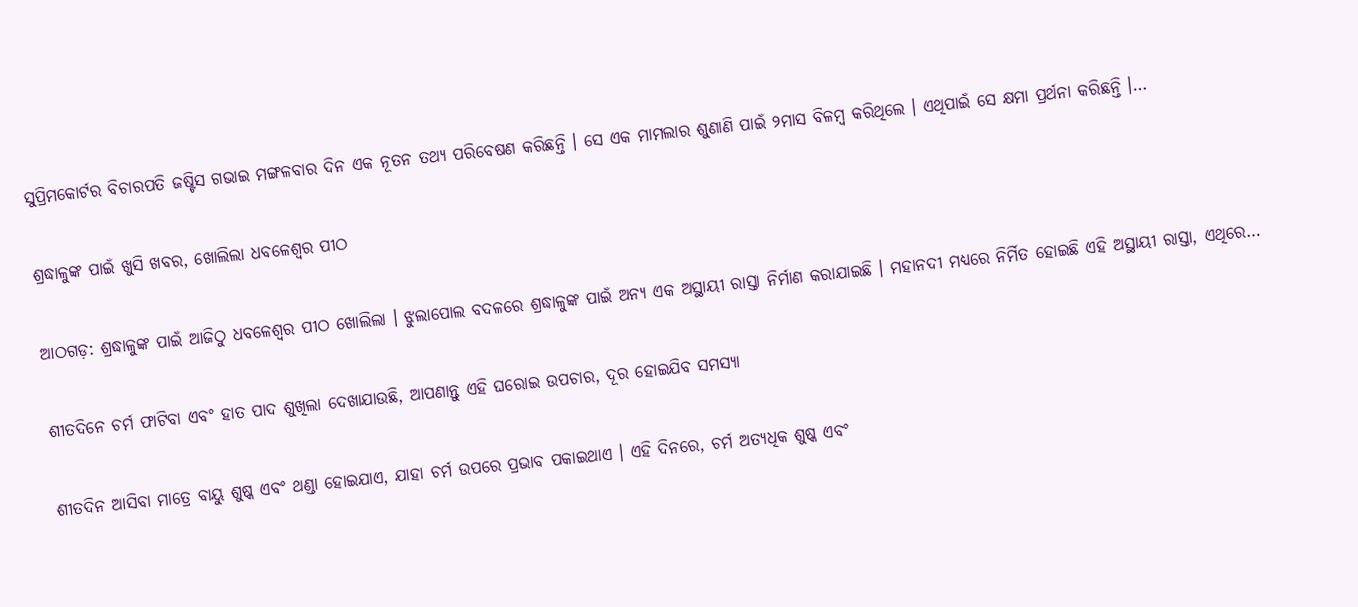ସୁପ୍ରିମକୋର୍ଟର ବିଚାରପତି ଜଷ୍ଟିସ ଗଭାଇ ମଙ୍ଗଳବାର ଦିନ ଏକ ନୂତନ ତଥ୍ୟ ପରିବେଷଣ କରିଛନ୍ତି । ସେ ଏକ ମାମଲାର ଶୁଣାଣି ପାଇଁ ୨ମାସ ବିଳମ୍ବ କରିଥିଲେ । ଏଥିପାଇଁ ସେ କ୍ଷମା ପ୍ରର୍ଥନା କରିଛନ୍ତି ।…

ଶ୍ରଦ୍ଧାଳୁଙ୍କ ପାଇଁ ଖୁସି ଖବର, ଖୋଲିଲା ଧବଳେଶ୍ୱର ପୀଠ

ଆଠଗଡ଼: ଶ୍ରଦ୍ଧାଳୁଙ୍କ ପାଇଁ ଆଜିଠୁ ଧବଳେଶ୍ୱର ପୀଠ ଖୋଲିଲା । ଝୁଲାପୋଲ ବଦଳରେ ଶ୍ରଦ୍ଧାଳୁଙ୍କ ପାଇଁ ଅନ୍ୟ ଏକ ଅସ୍ଥାୟୀ ରାସ୍ତା ନିର୍ମାଣ କରାଯାଇଛି । ମହାନଦୀ ମଧ୍ୟରେ ନିର୍ମିତ ହୋଇଛି ଏହି ଅସ୍ଥାୟୀ ରାସ୍ତା, ଏଥିରେ…

ଶୀତଦିନେ ଚର୍ମ ଫାଟିବା ଏବଂ ହାତ ପାଦ ଶୁଖିଲା ଦେଖାଯାଉଛି, ଆପଣାନ୍ତୁ ଏହି ଘରୋଇ ଉପଚାର, ଦୂର ହୋଇଯିବ ସମସ୍ୟା

ଶୀତଦିନ ଆସିବା ମାତ୍ରେ ବାୟୁ ଶୁଷ୍କ ଏବଂ ଥଣ୍ଡା ହୋଇଯାଏ, ଯାହା ଚର୍ମ ଉପରେ ପ୍ରଭାବ ପକାଇଥାଏ । ଏହି ଦିନରେ, ଚର୍ମ ଅତ୍ୟଧିକ ଶୁଷ୍କ ଏବଂ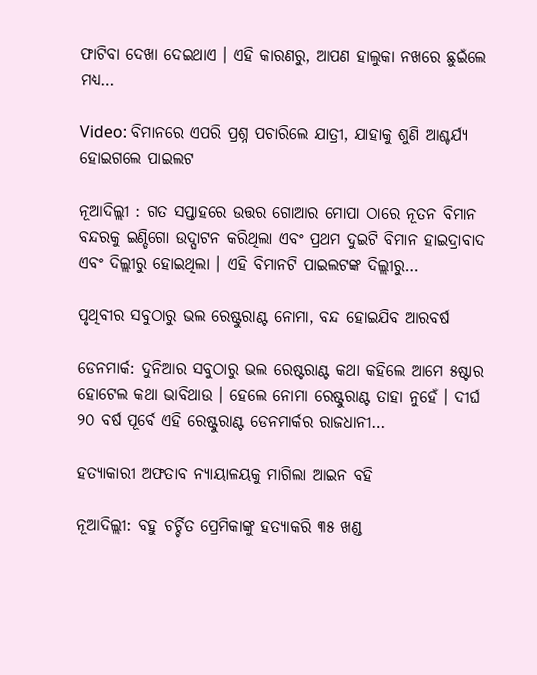ଫାଟିବା ଦେଖା ଦେଇଥାଏ । ଏହି କାରଣରୁ, ଆପଣ ହାଲୁକା ନଖରେ ଛୁଇଁଲେ ମଧ୍ୟ…

Video: ବିମାନରେ ଏପରି ପ୍ରଶ୍ନ ପଚାରିଲେ ଯାତ୍ରୀ, ଯାହାକୁ ଶୁଣି ଆଶ୍ଚର୍ଯ୍ୟ ହୋଇଗଲେ ପାଇଲଟ

ନୂଆଦିଲ୍ଲୀ : ଗତ ସପ୍ତାହରେ ଉତ୍ତର ଗୋଆର ମୋପା ଠାରେ ନୂତନ ବିମାନ ବନ୍ଦରକୁ ଇଣ୍ଡିଗୋ ଉଦ୍ଘାଟନ କରିଥିଲା ଏବଂ ପ୍ରଥମ ଦୁଇଟି ବିମାନ ହାଇଦ୍ରାବାଦ ଏବଂ ଦିଲ୍ଲୀରୁ ହୋଇଥିଲା । ଏହି ବିମାନଟି ପାଇଲଟଙ୍କ ଦିଲ୍ଲୀରୁ…

ପୃଥିବୀର ସବୁଠାରୁ ଭଲ ରେଷ୍ଟୁରାଣ୍ଟ ନୋମା, ବନ୍ଦ ହୋଇଯିବ ଆରବର୍ଷ

ଡେନମାର୍କ: ଦୁନିଆର ସବୁଠାରୁ ଭଲ ରେଷ୍ଟରାଣ୍ଟ କଥା କହିଲେ ଆମେ ୫ଷ୍ଟାର ହୋଟେଲ କଥା ଭାବିଥାଉ । ହେଲେ ନୋମା ରେଷ୍ଟୁରାଣ୍ଟ ତାହା ନୁହେଁ । ଦୀର୍ଘ ୨୦ ବର୍ଷ ପୂର୍ବେ ଏହି ରେଷ୍ଟୁରାଣ୍ଟ ଡେନମାର୍କର ରାଜଧାନୀ…

ହତ୍ୟାକାରୀ ଅଫତାବ ନ୍ୟାୟାଳୟକୁ ମାଗିଲା ଆଇନ ବହି

ନୂଆଦିଲ୍ଲୀ: ବହୁ ଚର୍ଚ୍ଚିତ ପ୍ରେମିକାଙ୍କୁ ହତ୍ୟାକରି ୩୫ ଖଣ୍ଡ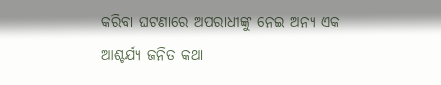କରିବା ଘଟଣାରେ ଅପରାଧୀଙ୍କୁ ନେଇ ଅନ୍ୟ ଏକ ଆଶ୍ଚର୍ଯ୍ୟ ଜନିତ କଥା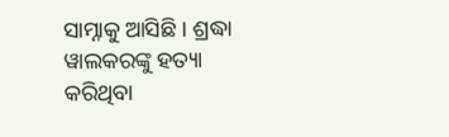ସାମ୍ନାକୁ ଆସିଛି । ଶ୍ରଦ୍ଧା ୱାଲକରଙ୍କୁ ହତ୍ୟା କରିଥିବା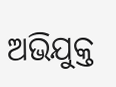ଅଭିଯୁକ୍ତ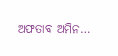ଅଫତାବ ଅମିନ…